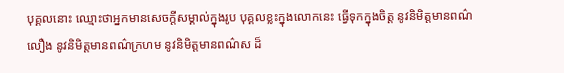បុគ្គលនោះ ឈ្មោះថាអ្នកមានសេចក្ដីសម្គាល់ក្នុងរូប បុគ្គលខ្លះក្នុងលោកនេះ ធ្វើទុកក្នុងចិត្ត នូវនិមិត្តមានពណ៌លឿង នូវនិមិត្តមានពណ៌ក្រហម នូវនិមិត្តមានពណ៌ស ដ៏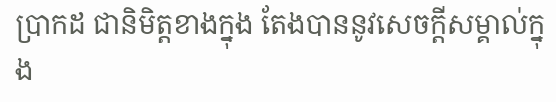ប្រាកដ ជានិមិត្តខាងក្នុង តែងបាននូវសេចក្ដីសម្គាល់ក្នុង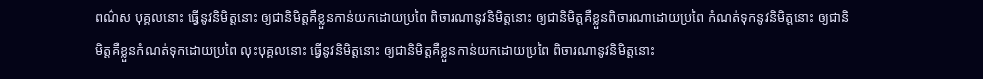ពណ៌ស បុគ្គលនោះ ធ្វើនូវនិមិត្តនោះ ឲ្យជានិមិត្តគឺខ្លួនកាន់យកដោយប្រពៃ ពិចារណានូវនិមិត្តនោះ ឲ្យជានិមិត្តគឺខ្លួនពិចារណាដោយប្រពៃ កំណត់ទុកនូវនិមិត្តនោះ ឲ្យជានិមិត្តគឺខ្លួនកំណត់ទុកដោយប្រពៃ លុះបុគ្គលនោះ ធ្វើនូវនិមិត្តនោះ ឲ្យជានិមិត្តគឺខ្លួនកាន់យកដោយប្រពៃ ពិចារណានូវនិមិត្តនោះ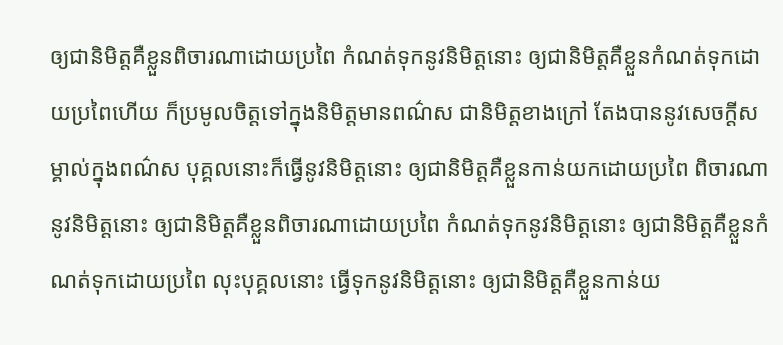ឲ្យជានិមិត្តគឺខ្លួនពិចារណាដោយប្រពៃ កំណត់ទុកនូវនិមិត្តនោះ ឲ្យជានិមិត្តគឺខ្លួនកំណត់ទុកដោយប្រពៃហើយ ក៏ប្រមូលចិត្តទៅក្នុងនិមិត្តមានពណ៌ស ជានិមិត្តខាងក្រៅ តែងបាននូវសេចក្ដីសម្គាល់ក្នុងពណ៌ស បុគ្គលនោះក៏ធ្វើនូវនិមិត្តនោះ ឲ្យជានិមិត្តគឺខ្លួនកាន់យកដោយប្រពៃ ពិចារណានូវនិមិត្តនោះ ឲ្យជានិមិត្តគឺខ្លួនពិចារណាដោយប្រពៃ កំណត់ទុកនូវនិមិត្តនោះ ឲ្យជានិមិត្តគឺខ្លួនកំណត់ទុកដោយប្រពៃ លុះបុគ្គលនោះ ធ្វើទុកនូវនិមិត្តនោះ ឲ្យជានិមិត្តគឺខ្លួនកាន់យ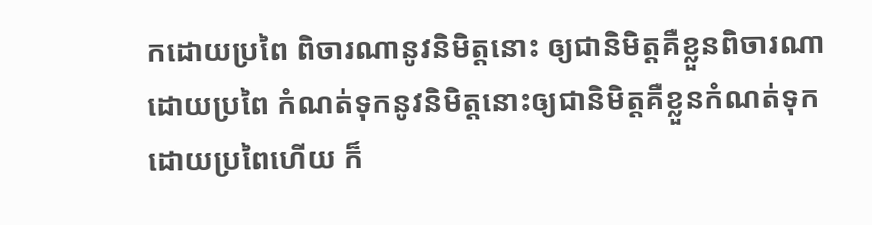កដោយប្រពៃ ពិចារណានូវនិមិត្តនោះ ឲ្យជានិមិត្តគឺខ្លួនពិចារណាដោយប្រពៃ កំណត់ទុកនូវនិមិត្តនោះឲ្យជានិមិត្តគឺខ្លួនកំណត់ទុកដោយប្រពៃហើយ ក៏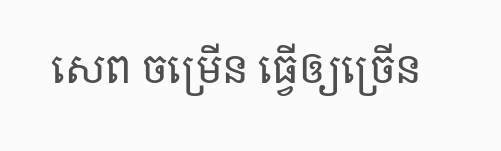សេព ចម្រើន ធ្វើឲ្យច្រើន